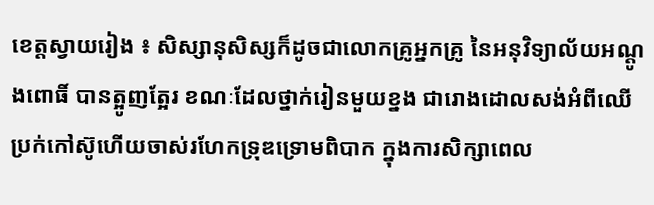ខេត្តស្វាយរៀង ៖ សិស្សានុសិស្សក៏ដូចជាលោកគ្រូអ្នកគ្រូ នៃអនុវិទ្យាល័យអណ្ដូងពោធិ៍ បានត្អូញត្អែរ ខណៈដែលថ្នាក់រៀនមួយខ្នង ជារោងដោលសង់អំពីឈើប្រក់កៅស៊ូហើយចាស់រហែកទ្រុឌទ្រោមពិបាក ក្នុងការសិក្សាពេល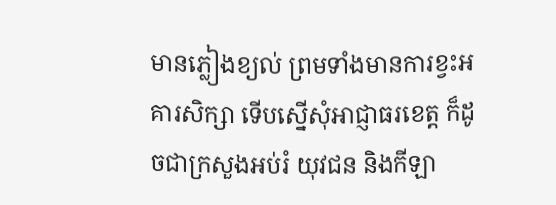មានភ្លៀងខ្យល់ ព្រមទាំងមានការខ្វះអគារសិក្សា ទើបស្នើសុំអាជ្ញាធរខេត្ត ក៏ដូចជាក្រសួងអប់រំ យុវជន និងកីឡា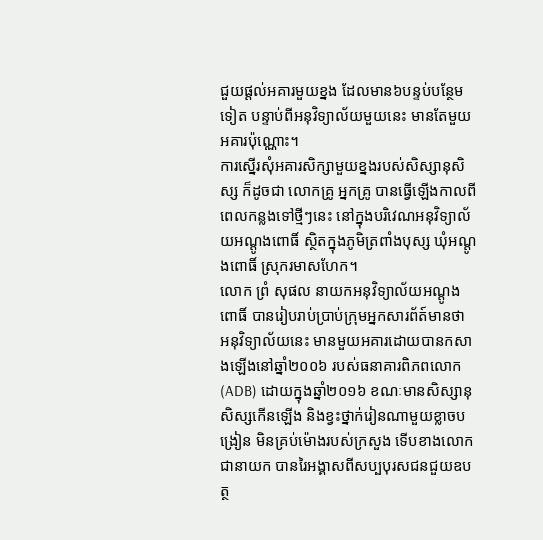ជួយផ្តល់អគារមួយខ្នង ដែលមាន៦បន្ទប់បន្ថែមទៀត បន្ទាប់ពីអនុវិទ្យាល័យមួយនេះ មានតែមួយអគារប៉ុណ្ណោះ។
ការស្នើរសុំអគារសិក្សាមួយខ្នងរបស់សិស្សានុសិស្ស ក៏ដូចជា លោកគ្រូ អ្នកគ្រូ បានធ្វើឡើងកាលពីពេលកន្លងទៅថ្មីៗនេះ នៅក្នុងបរិវេណអនុវិទ្យាល័យអណ្ដូងពោធិ៍ ស្ថិតក្នុងភូមិត្រពាំងបុស្ស ឃុំអណ្ដូងពោធិ៍ ស្រុករមាសហែក។
លោក ព្រំ សុផល នាយកអនុវិទ្យាល័យអណ្ដូងពោធិ៍ បានរៀបរាប់ប្រាប់ក្រុមអ្នកសារព័ត៍មានថា អនុវិទ្យាល័យនេះ មានមួយអគារដោយបានកសាងឡើងនៅឆ្នាំ២០០៦ របស់ធនាគារពិភពលោក (ADB) ដោយក្នុងឆ្នាំ២០១៦ ខណៈមានសិស្សានុសិស្សកើនឡើង និងខ្វះថ្នាក់រៀនណាមួយខ្លាចបង្រៀន មិនគ្រប់ម៉ោងរបស់ក្រសួង ទើបខាងលោកជានាយក បានរៃអង្គាសពីសប្បបុរសជនជួយឧបត្ថ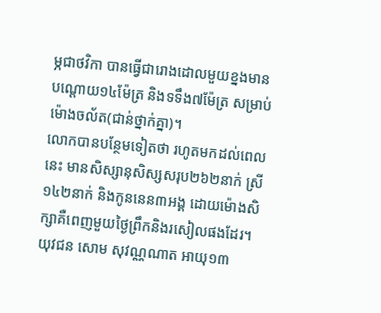ម្ភជាថវិកា បានធ្វើជារោងដោលមួយខ្នងមានបណ្ដោយ១៤ម៉ែត្រ និងទទឹង៧ម៉ែត្រ សម្រាប់ម៉ោងចល័ត(ជាន់ថ្នាក់គ្នា)។
លោកបានបន្ថែមទៀតថា រហូតមកដល់ពេលនេះ មានសិស្សានុសិស្សសរុប២៦២នាក់ ស្រី១៤២នាក់ និងកូននេន៣អង្គ ដោយម៉ោងសិក្សាគឺពេញមួយថ្ងៃព្រឹកនិងរសៀលផងដែរ។
យុវជន សោម សុវណ្ណណាត អាយុ១៣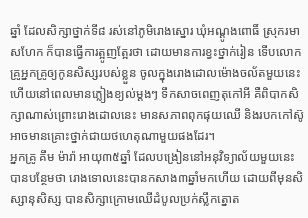ឆ្នាំ ដែលសិក្សាថ្នាក់ទី៨ រស់នៅភូមិរោងស្នោរ ឃុំអណ្តូងពោធិ៍ ស្រុករមាសហែក ក៏បានធ្វើការត្អូញត្អែរថា ដោយមានការខ្វះថ្នាក់រៀន ទើបលោកគ្រូអ្នកគ្រូឲ្យកូនសិស្សរបស់ខ្លួន ចូលក្នុងរោងដោលម៉ោងចល័តមួយនេះ ហើយនៅពេលមានភ្លៀងខ្យល់ម្ដងៗ ទឹកសាចពេញតុកៅអី គឺពិបាកសិក្សាណាស់ព្រោះរោងដោលនេះ មានសភាពពុកផុយឈើ និងរបកកៅស៊ូអាចមានគ្រោះថ្នាក់ជាយថហេតុណាមួយផងដែរ។
អ្នកគ្រូ គឹម ម៉ារ៉ា អាយុ៣៥ឆ្នាំ ដែលបង្រៀននៅអនុវិទ្យាល័យមួយនេះ បានបន្ថែមថា រោងទោលនេះបានកសាង៣ឆ្នាំមកហើយ ដោយពីមុនសិស្សានុសិស្ស បានសិក្សាក្រោមឈើដំបូលប្រក់ស្លឹកត្នោត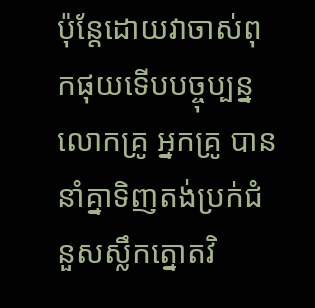ប៉ុន្តែដោយវាចាស់ពុកផុយទើបបច្ចុប្បន្នលោកគ្រូ អ្នកគ្រូ បាននាំគ្នាទិញតង់ប្រក់ជំនួសស្លឹកត្នោតវិ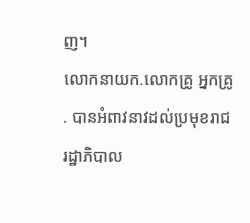ញ។
លោកនាយក.លោកគ្រូ អ្នកគ្រូ . បានអំពាវនាវដល់ប្រមុខរាជរដ្ឋាភិបាល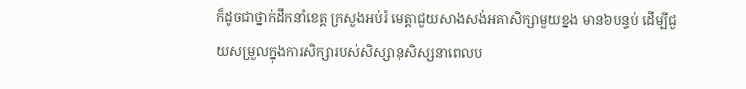ក៏ដូចជាថ្នាក់ដឹកនាំខេត្ត ក្រសួងអប់រំ មេត្តាជួយសាងសង់អគាសិក្សាមួយខ្នង មាន៦បន្ទប់ ដើម្បីជួយសម្រួលក្នុងការសិក្សារបស់សិស្សានុសិស្សនាពេលប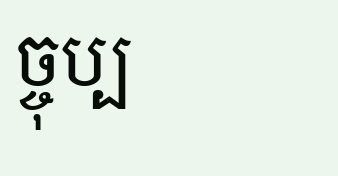ច្ចុប្ប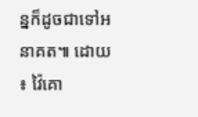ន្នក៏ដូចជាទៅអនាគត៕ ដោយ ៖ វ៉ៃគោ